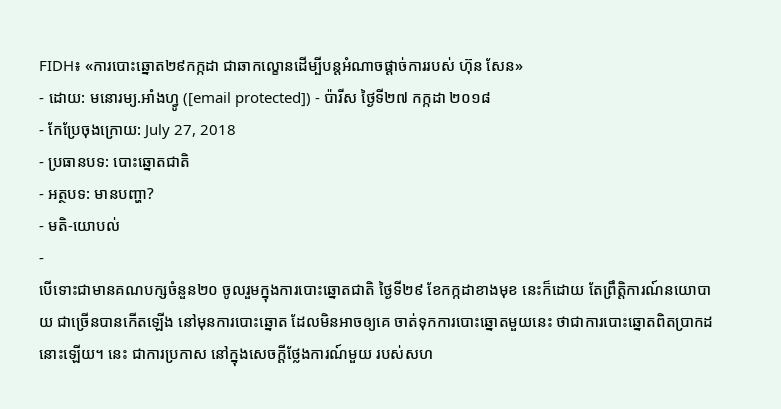FIDH៖ «ការបោះឆ្នោត២៩កក្កដា ជាឆាកល្ខោនដើម្បីបន្តអំណាចផ្ដាច់ការរបស់ ហ៊ុន សែន»
- ដោយ: មនោរម្យ.អាំងហ្វូ ([email protected]) - ប៉ារីស ថ្ងៃទី២៧ កក្កដា ២០១៨
- កែប្រែចុងក្រោយ: July 27, 2018
- ប្រធានបទ: បោះឆ្នោតជាតិ
- អត្ថបទ: មានបញ្ហា?
- មតិ-យោបល់
-
បើទោះជាមានគណបក្សចំនួន២០ ចូលរួមក្នុងការបោះឆ្នោតជាតិ ថ្ងៃទី២៩ ខែកក្កដាខាងមុខ នេះក៏ដោយ តែព្រឹត្តិការណ៍នយោបាយ ជាច្រើនបានកើតឡើង នៅមុនការបោះឆ្នោត ដែលមិនអាចឲ្យគេ ចាត់ទុកការបោះឆ្នោតមួយនេះ ថាជាការបោះឆ្នោតពិតប្រាកដនោះឡើយ។ នេះ ជាការប្រកាស នៅក្នុងសេចក្ដីថ្លែងការណ៍មួយ របស់សហ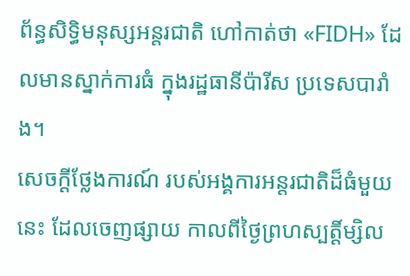ព័ន្ធសិទ្ធិមនុស្សអន្តរជាតិ ហៅកាត់ថា «FIDH» ដែលមានស្នាក់ការធំ ក្នុងរដ្ឋធានីប៉ារីស ប្រទេសបារាំង។
សេចក្ដីថ្លែងការណ៍ របស់អង្គការអន្តរជាតិដ៏ធំមួយនេះ ដែលចេញផ្សាយ កាលពីថ្ងៃព្រហស្បត្តិ៍ម្សិល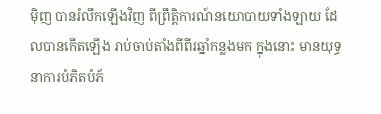ម៉ិញ បានរំលឹកឡើងវិញ ពីព្រឹត្តិការណ៍នយោបាយទាំងឡាយ ដែលបានកើតឡើង រាប់ចាប់តាំងពីពីរឆ្នាំកន្លងមក ក្នុងនោះ មានយុទ្ធនាការបំភិតបំភ័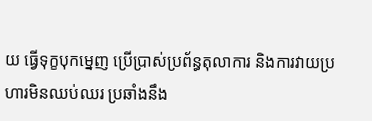យ ធ្វើទុក្ខបុកម្នេញ ប្រើប្រាស់ប្រព័ន្ធតុលាការ និងការវាយប្រហារមិនឈប់ឈរ ប្រឆាំងនឹង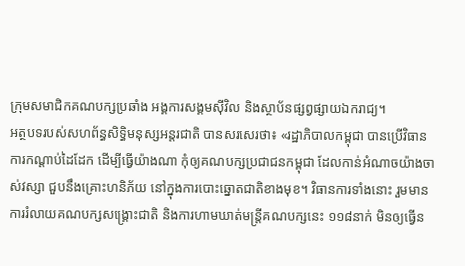ក្រុមសមាជិកគណបក្សប្រឆាំង អង្គការសង្គមស៊ីវិល និងស្ថាប័នផ្សព្វផ្សាយឯករាជ្យ។
អត្ថបទរបស់សហព័ន្ធសិទ្ធិមនុស្សអន្តរជាតិ បានសរសេរថា៖ «រដ្ឋាភិបាលកម្ពុជា បានប្រើវិធានការកណ្ដាប់ដៃដែក ដើម្បីធ្វើយ៉ាងណា កុំឲ្យគណបក្សប្រជាជនកម្ពុជា ដែលកាន់អំណាចយ៉ាងចាស់វស្សា ជួបនឹងគ្រោះហនិភ័យ នៅក្នុងការបោះឆ្នោតជាតិខាងមុខ។ វិធានការទាំងនោះ រួមមាន ការរំលាយគណបក្សសង្គ្រោះជាតិ និងការហាមឃាត់មន្ត្រីគណបក្សនេះ ១១៨នាក់ មិនឲ្យធ្វើន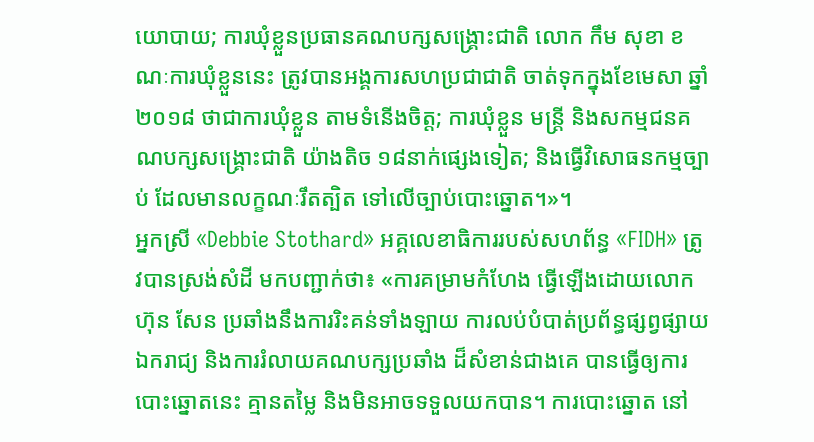យោបាយ; ការឃុំខ្លួនប្រធានគណបក្សសង្គ្រោះជាតិ លោក កឹម សុខា ខណៈការឃុំខ្លួននេះ ត្រូវបានអង្គការសហប្រជាជាតិ ចាត់ទុកក្នុងខែមេសា ឆ្នាំ២០១៨ ថាជាការឃុំខ្លួន តាមទំនើងចិត្ត; ការឃុំខ្លួន មន្ត្រី និងសកម្មជនគណបក្សសង្គ្រោះជាតិ យ៉ាងតិច ១៨នាក់ផ្សេងទៀត; និងធ្វើវិសោធនកម្មច្បាប់ ដែលមានលក្ខណៈរឹតត្បិត ទៅលើច្បាប់បោះឆ្នោត។»។
អ្នកស្រី «Debbie Stothard» អគ្គលេខាធិការរបស់សហព័ន្ធ «FIDH» ត្រូវបានស្រង់សំដី មកបញ្ជាក់ថា៖ «ការគម្រាមកំហែង ធ្វើឡើងដោយលោក ហ៊ុន សែន ប្រឆាំងនឹងការរិះគន់ទាំងឡាយ ការលប់បំបាត់ប្រព័ន្ធផ្សព្វផ្សាយឯករាជ្យ និងការរំលាយគណបក្សប្រឆាំង ដ៏សំខាន់ជាងគេ បានធ្វើឲ្យការបោះឆ្នោតនេះ គ្មានតម្លៃ និងមិនអាចទទួលយកបាន។ ការបោះឆ្នោត នៅ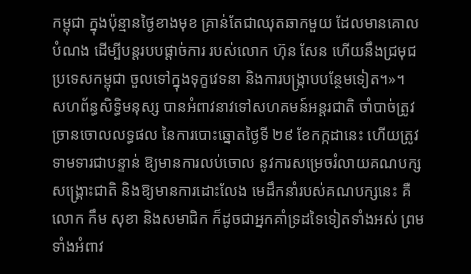កម្ពុជា ក្នុងប៉ុន្មានថ្ងៃខាងមុខ គ្រាន់តែជាឈុតឆាកមួយ ដែលមានគោលបំណង ដើម្បីបន្តរបបផ្ដាច់ការ របស់លោក ហ៊ុន សែន ហើយនឹងជ្រមុជប្រទេសកម្ពុជា ចួលទៅក្នុងទុក្ខវេទនា និងការបង្ក្រាបបន្ថែមទៀត។»។
សហព័ន្ធសិទ្ធិមនុស្ស បានអំពាវនាវទៅសហគមន៍អន្តរជាតិ ចាំបាច់ត្រូវច្រានចោលលទ្ធផល នៃការបោះឆ្នោតថ្ងៃទី ២៩ ខែកក្កដានេះ ហើយត្រូវទាមទារជាបន្ទាន់ ឱ្យមានការលប់ចោល នូវការសម្រេចរំលាយគណបក្សសង្គ្រោះជាតិ និងឱ្យមានការដោះលែង មេដឹកនាំរបស់គណបក្សនេះ គឺលោក កឹម សុខា និងសមាជិក ក៏ដូចជាអ្នកគាំទ្រដទៃទៀតទាំងអស់ ព្រមទាំងអំពាវ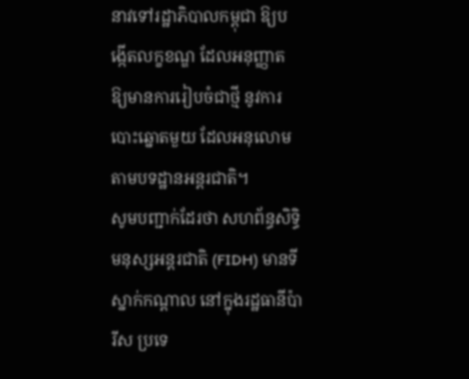នាវទៅរដ្ឋាភិបាលកម្ពុជា ឱ្យបង្កើតលក្ខខណ្ឌ ដែលអនុញ្ញាត ឱ្យមានការរៀបចំជាថ្មី នូវការបោះឆ្នោតមួយ ដែលអនុលោមតាមបទដ្ឋានអន្តរជាតិ។
សូមបញ្ជាក់ដែរថា សហព័ន្ធសិទ្ធិមនុស្សអន្តរជាតិ (FIDH) មានទីស្នាក់កណ្ដាល នៅក្នុងរដ្ឋធានីប៉ារីស ប្រទេ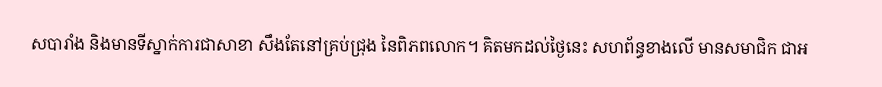សបារាំង និងមានទីស្នាក់ការជាសាខា សឹងតែនៅគ្រប់ជ្រុង នៃពិភពលោក។ គិតមកដល់ថ្ងៃនេះ សហព័ន្ធខាងលើ មានសមាជិក ជាអ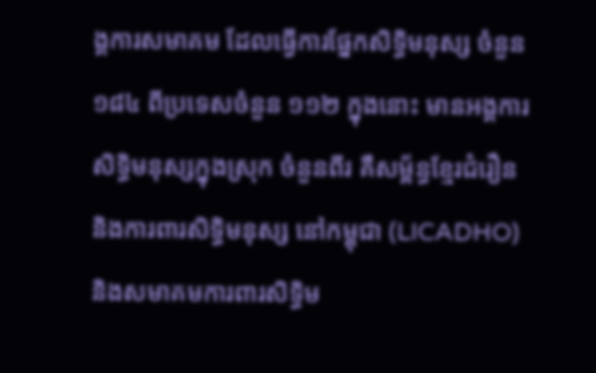ង្គការសមាគម ដែលធ្វើការផ្នែកសិទ្ធិមនុស្ស ចំនួន១៨៤ ពីប្រទេសចំនួន ១១២ ក្នុងនោះ មានអង្គការសិទ្ធិមនុស្សក្នុងស្រុក ចំនួនពីរ គឺសម្ព័ន្ធខ្មែរជំរឿន និងការពារសិទ្ធិមនុស្ស នៅកម្ពុជា (LICADHO) និងសមាគមការពារសិទ្ធិម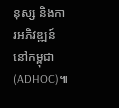នុស្ស និងការអភិវឌ្ឍន៍នៅកម្ពុជា (ADHOC)៕